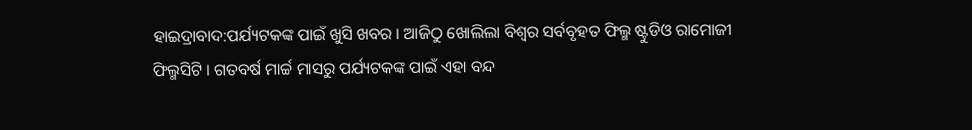ହାଇଦ୍ରାବାଦ:ପର୍ଯ୍ୟଟକଙ୍କ ପାଇଁ ଖୁସି ଖବର । ଆଜିଠୁ ଖୋଲିଲା ବିଶ୍ବର ସର୍ବବୃହତ ଫିଲ୍ମ ଷ୍ଟୁଡିଓ ରାମୋଜୀ ଫିଲ୍ମସିଟି । ଗତବର୍ଷ ମାର୍ଚ୍ଚ ମାସରୁ ପର୍ଯ୍ୟଟକଙ୍କ ପାଇଁ ଏହା ବନ୍ଦ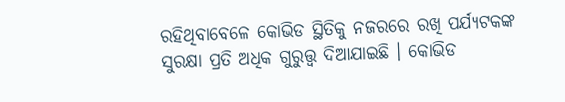ରହିଥିବାବେଳେ କୋଭିଡ ସ୍ଥିତିକୁ ନଜରରେ ରଖି ପର୍ଯ୍ୟଟକଙ୍କ ସୁରକ୍ଷା ପ୍ରତି ଅଧିକ ଗୁରୁତ୍ତ୍ବ ଦିଆଯାଇଛି । କୋଭିଡ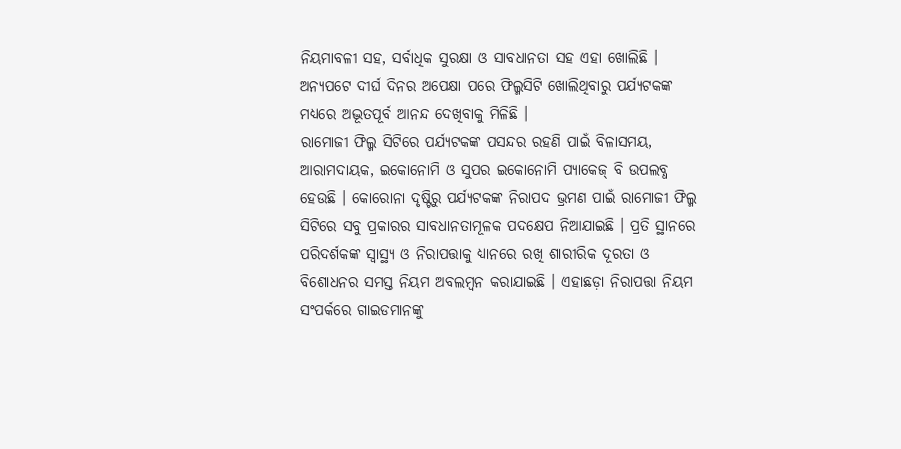ନିୟମାବଳୀ ସହ, ସର୍ବାଧିକ ସୁରକ୍ଷା ଓ ସାବଧାନତା ସହ ଏହା ଖୋଲିଛି । ଅନ୍ୟପଟେ ଦୀର୍ଘ ଦିନର ଅପେକ୍ଷା ପରେ ଫିଲ୍ମସିଟି ଖୋଲିଥିବାରୁ ପର୍ଯ୍ୟଟକଙ୍କ ମଧ୍ୟରେ ଅଦ୍ଭୂତପୂର୍ବ ଆନନ୍ଦ ଦେଖିବାକୁ ମିଳିଛି ।
ରାମୋଜୀ ଫିଲ୍ମ ସିଟିରେ ପର୍ଯ୍ୟଟକଙ୍କ ପସନ୍ଦର ରହଣି ପାଇଁ ବିଳାସମୟ, ଆରାମଦାୟକ, ଇକୋନୋମି ଓ ସୁପର ଇକୋନୋମି ପ୍ୟାକେଜ୍ ବି ଉପଲବ୍ଧ ହେଉଛି । କୋରୋନା ଦୃଷ୍ଟିରୁ ପର୍ଯ୍ୟଟକଙ୍କ ନିରାପଦ ଭ୍ରମଣ ପାଇଁ ରାମୋଜୀ ଫିଲ୍ମ ସିଟିରେ ସବୁ ପ୍ରକାରର ସାବଧାନତାମୂଳକ ପଦକ୍ଷେପ ନିଆଯାଇଛି । ପ୍ରତି ସ୍ଥାନରେ ପରିଦର୍ଶକଙ୍କ ସ୍ବାସ୍ଥ୍ୟ ଓ ନିରାପତ୍ତାକୁ ଧ୍ୟାନରେ ରଖି ଶାରୀରିକ ଦୂରତା ଓ ବିଶୋଧନର ସମସ୍ତ ନିୟମ ଅବଲମ୍ବନ କରାଯାଇଛି । ଏହାଛଡ଼ା ନିରାପତ୍ତା ନିୟମ ସଂପର୍କରେ ଗାଇଡମାନଙ୍କୁ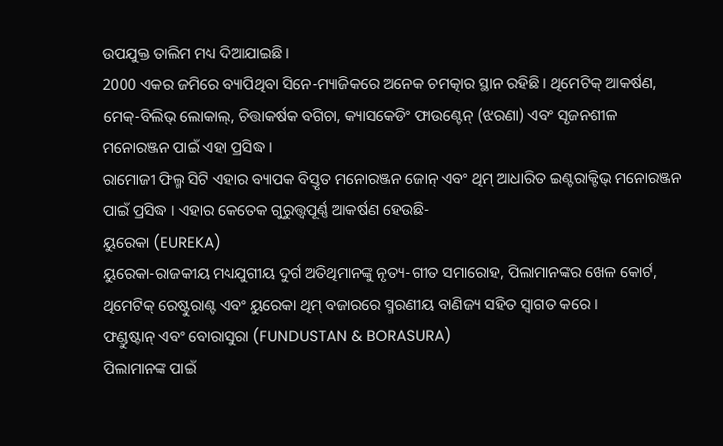ଉପଯୁକ୍ତ ତାଲିମ ମଧ୍ୟ ଦିଆଯାଇଛି ।
2000 ଏକର ଜମିରେ ବ୍ୟାପିଥିବା ସିନେ-ମ୍ୟାଜିକରେ ଅନେକ ଚମତ୍କାର ସ୍ଥାନ ରହିଛି । ଥିମେଟିକ୍ ଆକର୍ଷଣ, ମେକ୍-ବିଲିଭ୍ ଲୋକାଲ୍, ଚିତ୍ତାକର୍ଷକ ବଗିଚା, କ୍ୟାସକେଡିଂ ଫାଉଣ୍ଟେନ୍ (ଝରଣା) ଏବଂ ସୃଜନଶୀଳ ମନୋରଞ୍ଜନ ପାଇଁ ଏହା ପ୍ରସିଦ୍ଧ ।
ରାମୋଜୀ ଫିଲ୍ମ ସିଟି ଏହାର ବ୍ୟାପକ ବିସ୍ତୃତ ମନୋରଞ୍ଜନ ଜୋନ୍ ଏବଂ ଥିମ୍ ଆଧାରିତ ଇଣ୍ଟରାକ୍ଟିଭ୍ ମନୋରଞ୍ଜନ ପାଇଁ ପ୍ରସିଦ୍ଧ । ଏହାର କେତେକ ଗୁରୁତ୍ତ୍ବପୂର୍ଣ୍ଣ ଆକର୍ଷଣ ହେଉଛି-
ୟୁରେକା (EUREKA)
ୟୁରେକା-ରାଜକୀୟ ମଧ୍ୟଯୁଗୀୟ ଦୁର୍ଗ ଅତିଥିମାନଙ୍କୁ ନୃତ୍ୟ-ଗୀତ ସମାରୋହ, ପିଲାମାନଙ୍କର ଖେଳ କୋର୍ଟ, ଥିମେଟିକ୍ ରେଷ୍ଟୁରାଣ୍ଟ ଏବଂ ୟୁରେକା ଥିମ୍ ବଜାରରେ ସ୍ମରଣୀୟ ବାଣିଜ୍ୟ ସହିତ ସ୍ବାଗତ କରେ ।
ଫଣ୍ଡୁଷ୍ଟାନ୍ ଏବଂ ବୋରାସୁରା (FUNDUSTAN & BORASURA)
ପିଲାମାନଙ୍କ ପାଇଁ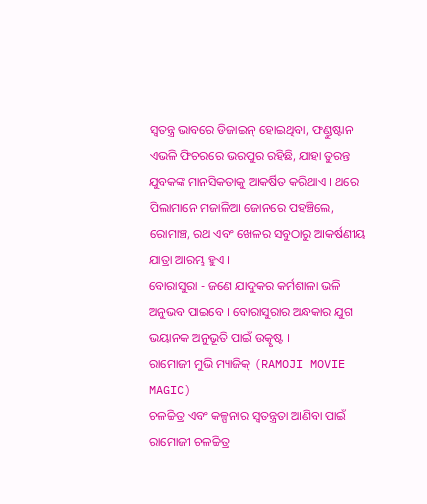ସ୍ବତନ୍ତ୍ର ଭାବରେ ଡିଜାଇନ୍ ହୋଇଥିବା, ଫଣ୍ଡୁଷ୍ଟାନ ଏଭଳି ଫିଚରରେ ଭରପୁର ରହିଛି, ଯାହା ତୁରନ୍ତ ଯୁବକଙ୍କ ମାନସିକତାକୁ ଆକର୍ଷିତ କରିଥାଏ । ଥରେ ପିଲାମାନେ ମଜାଳିଆ ଜୋନରେ ପହଞ୍ଚିଲେ, ରୋମାଞ୍ଚ, ରଥ ଏବଂ ଖେଳର ସବୁଠାରୁ ଆକର୍ଷଣୀୟ ଯାତ୍ରା ଆରମ୍ଭ ହୁଏ ।
ବୋରାସୁରା - ଜଣେ ଯାଦୁକର କର୍ମଶାଳା ଭଳି ଅନୁଭବ ପାଇବେ । ବୋରାସୁରାର ଅନ୍ଧକାର ଯୁଗ ଭୟାନକ ଅନୁଭୂତି ପାଇଁ ଉତ୍କୃଷ୍ଟ ।
ରାମୋଜୀ ମୁଭି ମ୍ୟାଜିକ୍ (RAMOJI MOVIE MAGIC)
ଚଳଚ୍ଚିତ୍ର ଏବଂ କଳ୍ପନାର ସ୍ୱତନ୍ତ୍ରତା ଆଣିବା ପାଇଁ ରାମୋଜୀ ଚଳଚ୍ଚିତ୍ର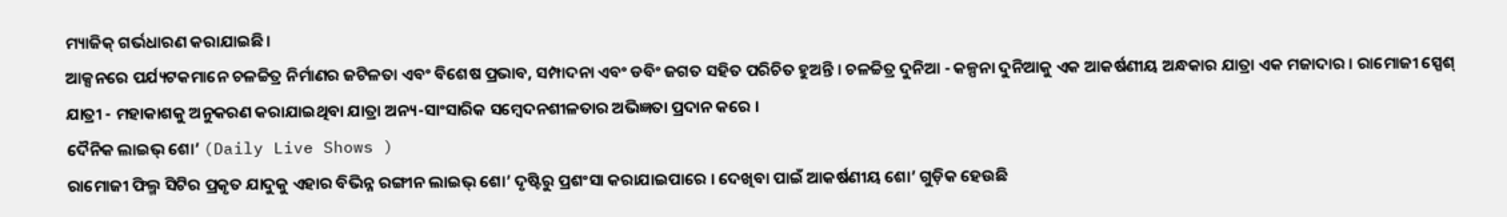ମ୍ୟାଜିକ୍ ଗର୍ଭଧାରଣ କରାଯାଇଛି ।
ଆକ୍ସନରେ ପର୍ଯ୍ୟଟକମାନେ ଚଳଚ୍ଚିତ୍ର ନିର୍ମାଣର ଜଟିଳତା ଏବଂ ବିଶେଷ ପ୍ରଭାବ, ସମ୍ପାଦନା ଏବଂ ଡବିଂ ଜଗତ ସହିତ ପରିଚିତ ହୁଅନ୍ତି । ଚଳଚ୍ଚିତ୍ର ଦୁନିଆ - କଳ୍ପନା ଦୁନିଆକୁ ଏକ ଆକର୍ଷଣୀୟ ଅନ୍ଧକାର ଯାତ୍ରା ଏକ ମଜାଦାର । ରାମୋଜୀ ସ୍ପେଶ୍ ଯାତ୍ରୀ - ମହାକାଶକୁ ଅନୁକରଣ କରାଯାଇଥିବା ଯାତ୍ରା ଅନ୍ୟ-ସାଂସାରିକ ସମ୍ବେଦନଶୀଳତାର ଅଭିଜ୍ଞତା ପ୍ରଦାନ କରେ ।
ଦୈନିକ ଲାଇଭ୍ ଶୋ’ (Daily Live Shows )
ରାମୋଜୀ ଫିଲ୍ମ ସିଟିର ପ୍ରକୃତ ଯାଦୁକୁ ଏହାର ବିଭିନ୍ନ ରଙ୍ଗୀନ ଲାଇଭ୍ ଶୋ’ ଦୃଷ୍ଟିରୁ ପ୍ରଶଂସା କରାଯାଇପାରେ । ଦେଖିବା ପାଇଁ ଆକର୍ଷଣୀୟ ଶୋ’ ଗୁଡ଼ିକ ହେଉଛି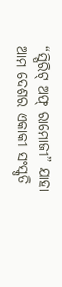“ସ୍ପିରିଟ୍ ଅଫ୍ ରାମୋଜୀ” ଯାହା ଆମ ଦେଶର ଏକାକୀ ସଂସ୍କୃତି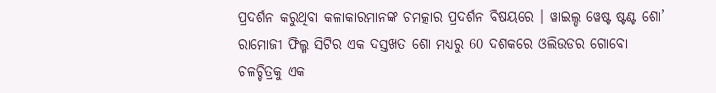ପ୍ରଦର୍ଶନ କରୁଥିବା କଳାକାରମାନଙ୍କ ଚମତ୍କାର ପ୍ରଦର୍ଶନ ବିଷୟରେ । ୱାଇଲ୍ଡ ୱେଷ୍ଟ ଷ୍ଟଣ୍ଟ ଶୋ’ ରାମୋଜୀ ଫିଲ୍ମ ସିଟିର ଏକ ଦସ୍ତଖତ ଶୋ ମଧ୍ୟରୁ 60 ଦଶକରେ ଓଲିଉଡର ଗୋବୋ ଚଳଚ୍ଚିତ୍ରକୁ ଏକ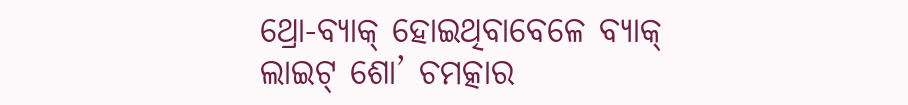ଥ୍ରୋ-ବ୍ୟାକ୍ ହୋଇଥିବାବେଳେ ବ୍ୟାକ୍ ଲାଇଟ୍ ଶୋ’ ଚମତ୍କାର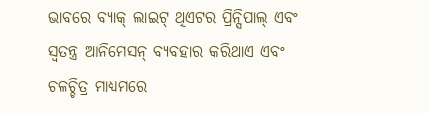ଭାବରେ ବ୍ୟାକ୍ ଲାଇଟ୍ ଥିଏଟର ପ୍ରିନ୍ସିପାଲ୍ ଏବଂ ସ୍ବତନ୍ତ୍ର ଆନିମେସନ୍ ବ୍ୟବହାର କରିଥାଏ ଏବଂ ଚଳଚ୍ଚିତ୍ର ମାଧ୍ୟମରେ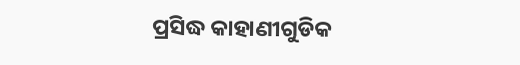ପ୍ରସିଦ୍ଧ କାହାଣୀଗୁଡିକ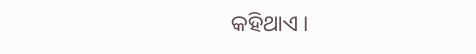କହିଥାଏ ।